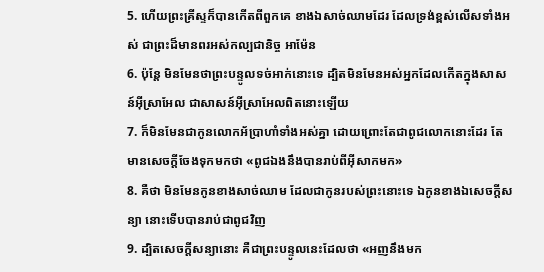5. ហើយព្រះគ្រីស្ទក៏បានកើតពីពួកគេ ខាងឯសាច់ឈាមដែរ ដែលទ្រង់ខ្ពស់លើសទាំងអស់ ជាព្រះដ៏មានពរអស់កល្បជានិច្ច អាម៉ែន
6. ប៉ុន្តែ មិនមែនថាព្រះបន្ទូលទច់អាក់នោះទេ ដ្បិតមិនមែនអស់អ្នកដែលកើតក្នុងសាសន៍អ៊ីស្រាអែល ជាសាសន៍អ៊ីស្រាអែលពិតនោះឡើយ
7. ក៏មិនមែនជាកូនលោកអ័ប្រាហាំទាំងអស់គ្នា ដោយព្រោះតែជាពូជលោកនោះដែរ តែមានសេចក្តីចែងទុកមកថា «ពូជឯងនឹងបានរាប់ពីអ៊ីសាកមក»
8. គឺថា មិនមែនកូនខាងសាច់ឈាម ដែលជាកូនរបស់ព្រះនោះទេ ឯកូនខាងឯសេចក្តីសន្យា នោះទើបបានរាប់ជាពូជវិញ
9. ដ្បិតសេចក្តីសន្យានោះ គឺជាព្រះបន្ទូលនេះដែលថា «អញនឹងមក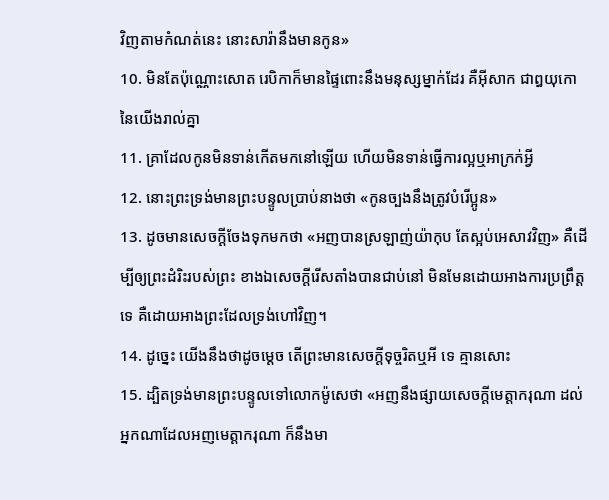វិញតាមកំណត់នេះ នោះសារ៉ានឹងមានកូន»
10. មិនតែប៉ុណ្ណោះសោត រេបិកាក៏មានផ្ទៃពោះនឹងមនុស្សម្នាក់ដែរ គឺអ៊ីសាក ជាឰយុកោនៃយើងរាល់គ្នា
11. គ្រាដែលកូនមិនទាន់កើតមកនៅឡើយ ហើយមិនទាន់ធ្វើការល្អឬអាក្រក់អ្វី
12. នោះព្រះទ្រង់មានព្រះបន្ទូលប្រាប់នាងថា «កូនច្បងនឹងត្រូវបំរើប្អូន»
13. ដូចមានសេចក្តីចែងទុកមកថា «អញបានស្រឡាញ់យ៉ាកុប តែស្អប់អេសាវវិញ» គឺដើម្បីឲ្យព្រះដំរិះរបស់ព្រះ ខាងឯសេចក្តីរើសតាំងបានជាប់នៅ មិនមែនដោយអាងការប្រព្រឹត្តទេ គឺដោយអាងព្រះដែលទ្រង់ហៅវិញ។
14. ដូច្នេះ យើងនឹងថាដូចម្តេច តើព្រះមានសេចក្តីទុច្ចរិតឬអី ទេ គ្មានសោះ
15. ដ្បិតទ្រង់មានព្រះបន្ទូលទៅលោកម៉ូសេថា «អញនឹងផ្សាយសេចក្តីមេត្តាករុណា ដល់អ្នកណាដែលអញមេត្តាករុណា ក៏នឹងមា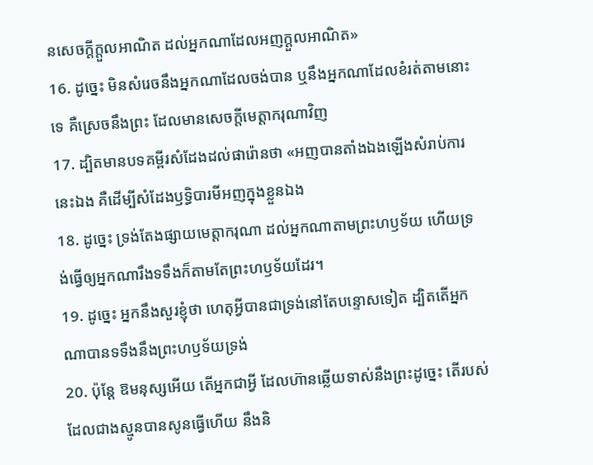នសេចក្តីក្តួលអាណិត ដល់អ្នកណាដែលអញក្តួលអាណិត»
16. ដូច្នេះ មិនសំរេចនឹងអ្នកណាដែលចង់បាន ឬនឹងអ្នកណាដែលខំរត់តាមនោះទេ គឺស្រេចនឹងព្រះ ដែលមានសេចក្តីមេត្តាករុណាវិញ
17. ដ្បិតមានបទគម្ពីរសំដែងដល់ផារ៉ោនថា «អញបានតាំងឯងឡើងសំរាប់ការនេះឯង គឺដើម្បីសំដែងឫទ្ធិបារមីអញក្នុងខ្លួនឯង
18. ដូច្នេះ ទ្រង់តែងផ្សាយមេត្តាករុណា ដល់អ្នកណាតាមព្រះហឫទ័យ ហើយទ្រង់ធ្វើឲ្យអ្នកណារឹងទទឹងក៏តាមតែព្រះហឫទ័យដែរ។
19. ដូច្នេះ អ្នកនឹងសួរខ្ញុំថា ហេតុអ្វីបានជាទ្រង់នៅតែបន្ទោសទៀត ដ្បិតតើអ្នកណាបានទទឹងនឹងព្រះហឫទ័យទ្រង់
20. ប៉ុន្តែ ឱមនុស្សអើយ តើអ្នកជាអ្វី ដែលហ៊ានឆ្លើយទាស់នឹងព្រះដូច្នេះ តើរបស់ដែលជាងស្មូនបានសូនធ្វើហើយ នឹងនិ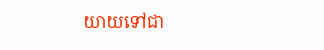យាយទៅជា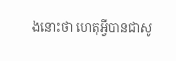ងនោះថា ហេតុអ្វីបានជាសូ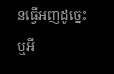នធ្វើអញដូច្នេះឬអី